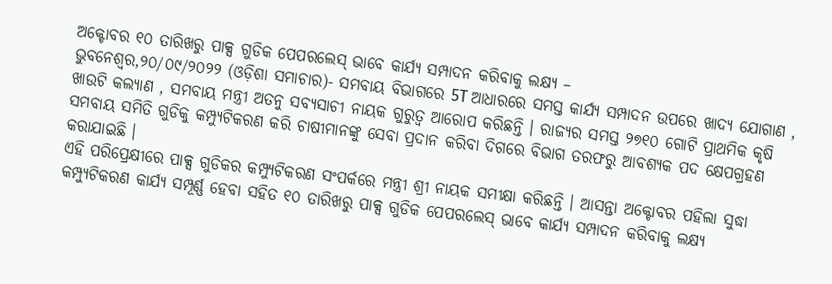ଅକ୍ଟୋବର ୧୦ ତାରିଖରୁ ପାକ୍ସ ଗୁଡିକ ପେପରଲେସ୍ ଭାବେ କାର୍ଯ୍ୟ ସମ୍ପାଦନ କରିବାକୁ ଲକ୍ଷ୍ୟ –
ଭୁବନେଶ୍ୱର,୨୦/୦୯/୨୦୨୨ (ଓଡ଼ିଶା ସମାଚାର)- ସମବାୟ ବିଭାଗରେ 5T ଆଧାରରେ ସମସ୍ତ କାର୍ଯ୍ୟ ସମ୍ପାଦନ ଉପରେ ଖାଦ୍ୟ ଯୋଗାଣ , ଖାଉଟି କଲ୍ୟାଣ , ସମବାୟ ମନ୍ତ୍ରୀ ଅତନୁ ସବ୍ୟସାଚୀ ନାୟକ ଗୁରୁତ୍ୱ ଆରୋପ କରିଛନ୍ତି । ରାଜ୍ୟର ସମସ୍ତ ୨୭୧୦ ଗୋଟି ପ୍ରାଥମିକ କୃଷି ସମବାୟ ସମିତି ଗୁଡିକୁ କମ୍ପ୍ୟୁଟିକରଣ କରି ଚାଷୀମାନଙ୍କୁ ସେବା ପ୍ରଦାନ କରିବା ଦିଗରେ ବିଭାଗ ତରଫରୁ ଆବଶ୍ୟକ ପଦ କ୍ଷେପଗ୍ରହଣ କରାଯାଇଛି ।
ଏହି ପରିପ୍ରେକ୍ଷୀରେ ପାକ୍ସ ଗୁଡିକର କମ୍ପ୍ୟୁଟିକରଣ ସଂପର୍କରେ ମନ୍ତ୍ରୀ ଶ୍ରୀ ନାୟକ ସମୀକ୍ଷା କରିଛନ୍ତି । ଆସନ୍ତା ଅକ୍ଟୋବର ପହିଲା ସୁଦ୍ଧା କମ୍ପ୍ୟୁଟିକରଣ କାର୍ଯ୍ୟ ସମ୍ପୂର୍ଣ୍ଣ ହେବା ସହିତ ୧୦ ତାରିଖରୁ ପାକ୍ସ ଗୁଡିକ ପେପରଲେସ୍ ଭାବେ କାର୍ଯ୍ୟ ସମ୍ପାଦନ କରିବାକୁ ଲକ୍ଷ୍ୟ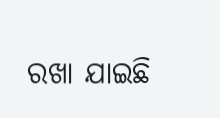ରଖା ଯାଇଛି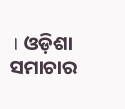। ଓଡ଼ିଶା ସମାଚାର